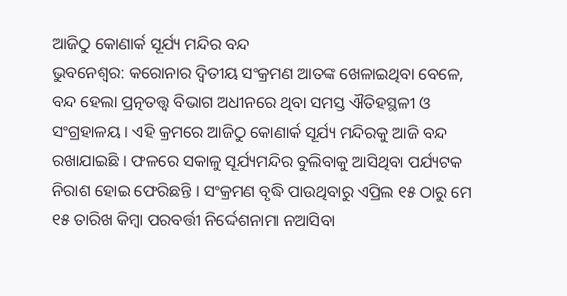ଆଜିଠୁ କୋଣାର୍କ ସୂର୍ଯ୍ୟ ମନ୍ଦିର ବନ୍ଦ
ଭୁବନେଶ୍ୱର: କରୋନାର ଦ୍ୱିତୀୟ ସଂକ୍ରମଣ ଆତଙ୍କ ଖେଳାଇଥିବା ବେଳେ, ବନ୍ଦ ହେଲା ପ୍ରତ୍ନତତ୍ତ୍ୱ ବିଭାଗ ଅଧୀନରେ ଥିବା ସମସ୍ତ ଐତିହସ୍ଥଳୀ ଓ ସଂଗ୍ରହାଳୟ । ଏହି କ୍ରମରେ ଆଜିଠୁ କୋଣାର୍କ ସୂର୍ଯ୍ୟ ମନ୍ଦିରକୁ ଆଜି ବନ୍ଦ ରଖାଯାଇଛି । ଫଳରେ ସକାଳୁ ସୂର୍ଯ୍ୟମନ୍ଦିର ବୁଲିବାକୁ ଆସିଥିବା ପର୍ଯ୍ୟଟକ ନିରାଶ ହୋଇ ଫେରିଛନ୍ତି । ସଂକ୍ରମଣ ବୃଦ୍ଧି ପାଉଥିବାରୁ ଏପ୍ରିଲ ୧୫ ଠାରୁ ମେ ୧୫ ତାରିଖ କିମ୍ବା ପରବର୍ତ୍ତୀ ନିର୍ଦ୍ଦେଶନାମା ନଆସିବା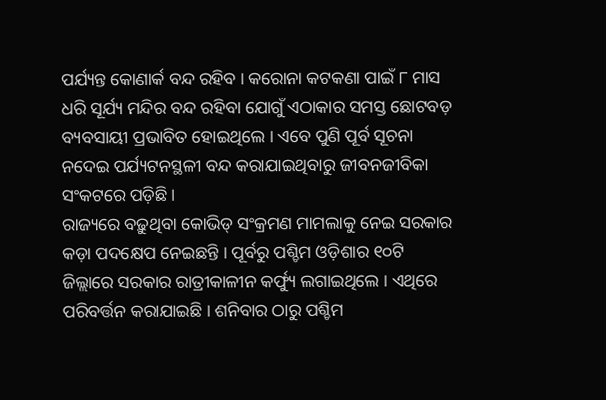ପର୍ଯ୍ୟନ୍ତ କୋଣାର୍କ ବନ୍ଦ ରହିବ । କରୋନା କଟକଣା ପାଇଁ ୮ ମାସ ଧରି ସୂର୍ଯ୍ୟ ମନ୍ଦିର ବନ୍ଦ ରହିବା ଯୋଗୁଁ ଏଠାକାର ସମସ୍ତ ଛୋଟବଡ଼ ବ୍ୟବସାୟୀ ପ୍ରଭାବିତ ହୋଇଥିଲେ । ଏବେ ପୁଣି ପୂର୍ବ ସୂଚନା ନଦେଇ ପର୍ଯ୍ୟଟନସ୍ଥଳୀ ବନ୍ଦ କରାଯାଇଥିବାରୁ ଜୀବନଜୀବିକା ସଂକଟରେ ପଡ଼ିଛି ।
ରାଜ୍ୟରେ ବଢ଼ୁଥିବା କୋଭିଡ୍ ସଂକ୍ରମଣ ମାମଲାକୁ ନେଇ ସରକାର କଡ଼ା ପଦକ୍ଷେପ ନେଇଛନ୍ତି । ପୂର୍ବରୁ ପଶ୍ଚିମ ଓଡ଼ିଶାର ୧୦ଟି ଜିଲ୍ଲାରେ ସରକାର ରାତ୍ରୀକାଳୀନ କର୍ଫ୍ୟୁ ଲଗାଇଥିଲେ । ଏଥିରେ ପରିବର୍ତ୍ତନ କରାଯାଇଛି । ଶନିବାର ଠାରୁ ପଶ୍ଚିମ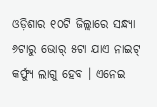ଓଡ଼ିଶାର ୧୦ଟି ଜିଲ୍ଲାରେ ସନ୍ଧ୍ୟା ୬ଟାରୁ ଭୋର୍ ୫ଟା ଯାଏ ନାଇଟ୍ କର୍ଫ୍ୟୁ ଲାଗୁ ହେବ । ଏନେଇ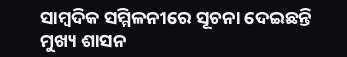ସାମ୍ବଦିକ ସମ୍ମିଳନୀରେ ସୂଚନା ଦେଇଛନ୍ତି ମୁଖ୍ୟ ଶାସନ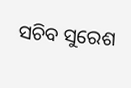ସଚିବ ସୁରେଶ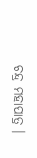ଚନ୍ଦ୍ର ମହାପାତ୍ର ।